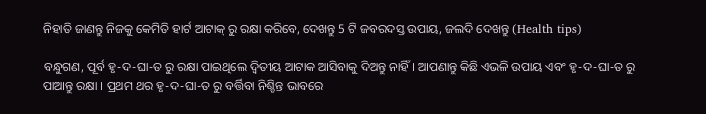ନିହାତି ଜାଣନ୍ତୁ ନିଜକୁ କେମିତି ହାର୍ଟ ଆଟାକ୍ ରୁ ରକ୍ଷା କରିବେ, ଦେଖନ୍ତୁ 5 ଟି ଜବରଦସ୍ତ ଉପାୟ, ଜଲଦି ଦେଖନ୍ତୁ (Health tips)

ବନ୍ଧୁଗଣ, ପୂର୍ବ ହୃ-ଦ-ଘା-ତ ରୁ ରକ୍ଷା ପାଇଥିଲେ ଦ୍ଵିତୀୟ ଆଟାକ ଆସିବାକୁ ଦିଅନ୍ତୁ ନାହିଁ । ଆପଣାନ୍ତୁ କିଛି ଏଭଳି ଉପାୟ ଏବଂ ହୃ-ଦ-ଘା-ତ ରୁ ପାଆନ୍ତୁ ରକ୍ଷା । ପ୍ରଥମ ଥର ହୃ-ଦ-ଘା-ତ ରୁ ବର୍ତ୍ତିବା ନିଶ୍ଚିନ୍ତ ଭାବରେ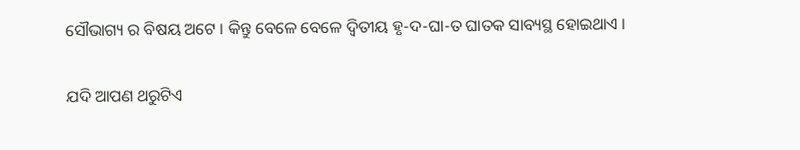ସୌଭାଗ୍ୟ ର ବିଷୟ ଅଟେ । କିନ୍ତୁ ବେଳେ ବେଳେ ଦ୍ଵିତୀୟ ହୃ-ଦ-ଘା-ତ ଘାତକ ସାବ୍ୟସ୍ଥ ହୋଇଥାଏ ।

ଯଦି ଆପଣ ଥରୁଟିଏ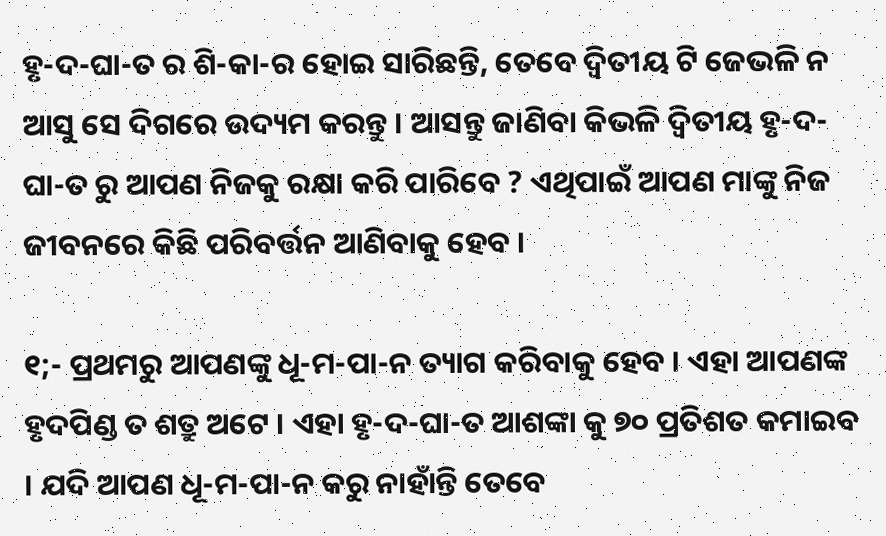ହୃ-ଦ-ଘା-ତ ର ଶି-କା-ର ହୋଇ ସାରିଛନ୍ତି, ତେବେ ଦ୍ଵିତୀୟ ଟି ଜେଭଳି ନ ଆସୁ ସେ ଦିଗରେ ଉଦ୍ୟମ କରନ୍ତୁ । ଆସନ୍ତୁ ଜାଣିବା କିଭଳି ଦ୍ଵିତୀୟ ହୃ-ଦ-ଘା-ତ ରୁ ଆପଣ ନିଜକୁ ରକ୍ଷା କରି ପାରିବେ ? ଏଥିପାଇଁ ଆପଣ ମାଙ୍କୁ ନିଜ ଜୀବନରେ କିଛି ପରିବର୍ତ୍ତନ ଆଣିବାକୁ ହେବ ।

୧;- ପ୍ରଥମରୁ ଆପଣଙ୍କୁ ଧୂ-ମ-ପା-ନ ତ୍ୟାଗ କରିବାକୁ ହେବ । ଏହା ଆପଣଙ୍କ ହୃଦପିଣ୍ଡ ତ ଶତ୍ରୁ ଅଟେ । ଏହା ହୃ-ଦ-ଘା-ତ ଆଶଙ୍କା କୁ ୭୦ ପ୍ରତିଶତ କମାଇବ । ଯଦି ଆପଣ ଧୂ-ମ-ପା-ନ କରୁ ନାହାଁନ୍ତି ତେବେ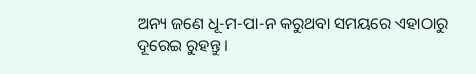ଅନ୍ୟ ଜଣେ ଧୂ-ମ-ପା-ନ କରୁଥବା ସମୟରେ ଏହାଠାରୁ ଦୂରେଇ ରୁହନ୍ତୁ ।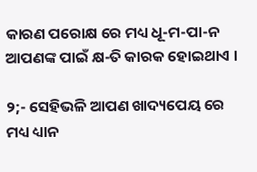କାରଣ ପରୋକ୍ଷ ରେ ମଧ୍ୟ ଧୂ-ମ-ପା-ନ ଆପଣଙ୍କ ପାଇଁ କ୍ଷ-ତି କାରକ ହୋଇଥାଏ ।

୨;- ସେହିଭଳି ଆପଣ ଖାଦ୍ୟପେୟ ରେ ମଧ୍ୟ ଧ୍ୟାନ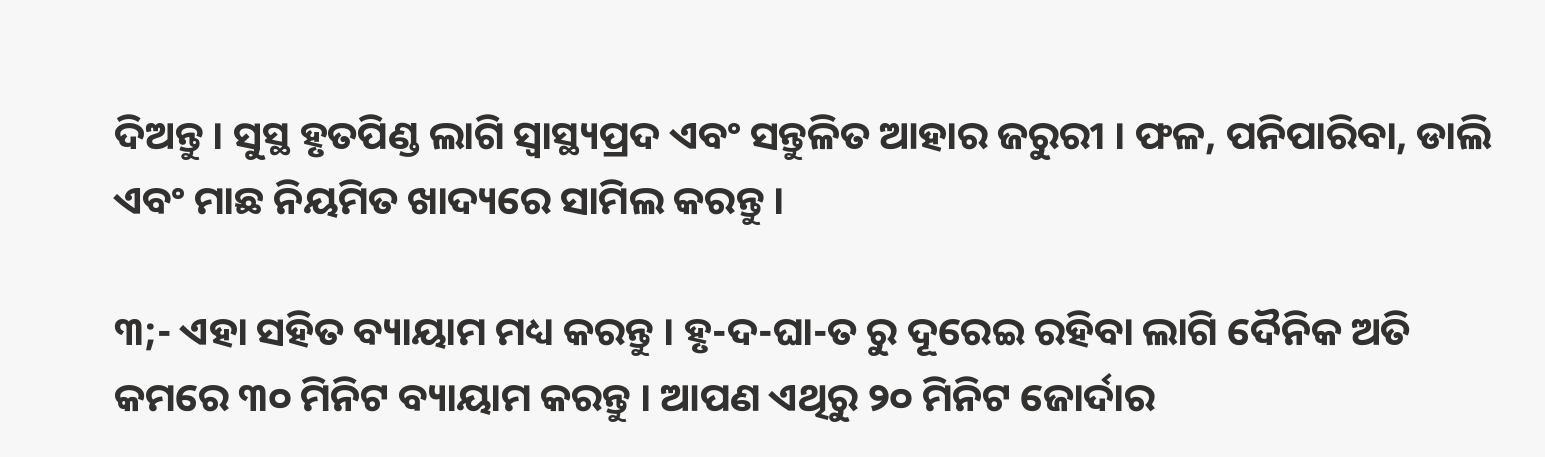ଦିଅନ୍ତୁ । ସୁସ୍ଥ ହୃତପିଣ୍ଡ ଲାଗି ସ୍ୱାସ୍ଥ୍ୟପ୍ରଦ ଏବଂ ସନ୍ତୁଳିତ ଆହାର ଜରୁରୀ । ଫଳ, ପନିପାରିବା, ଡାଲି ଏବଂ ମାଛ ନିୟମିତ ଖାଦ୍ୟରେ ସାମିଲ କରନ୍ତୁ ।

୩;- ଏହା ସହିତ ବ୍ୟାୟାମ ମଧ୍ୟ କରନ୍ତୁ । ହୃ-ଦ-ଘା-ତ ରୁ ଦୂରେଇ ରହିବା ଲାଗି ଦୈନିକ ଅତି କମରେ ୩୦ ମିନିଟ ବ୍ୟାୟାମ କରନ୍ତୁ । ଆପଣ ଏଥିରୁ ୨୦ ମିନିଟ ଜୋର୍ଦାର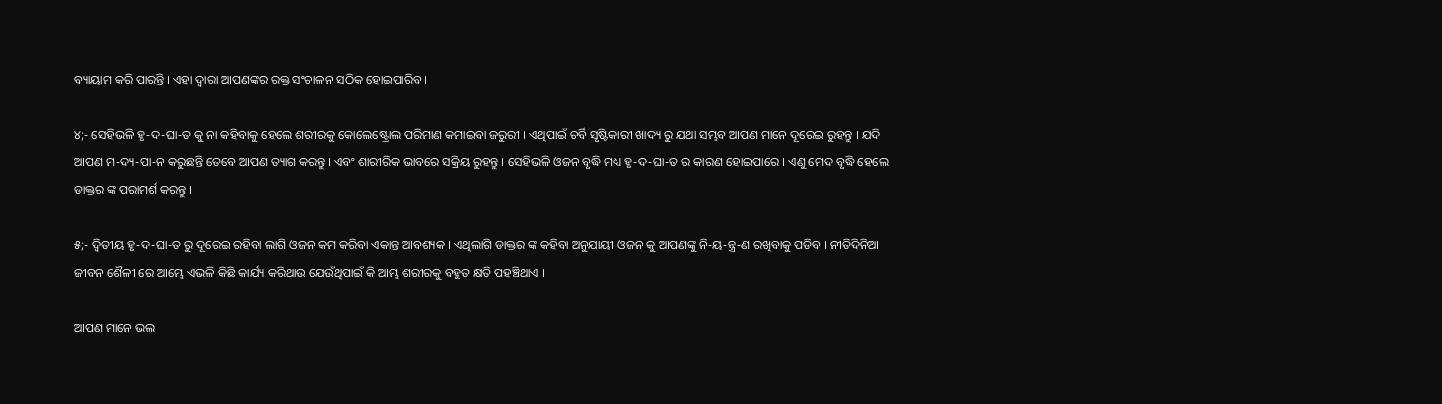ବ୍ୟାୟାମ କରି ପାରନ୍ତି । ଏହା ଦ୍ଵାରା ଆପଣଙ୍କର ରକ୍ତ ସଂଚାଳନ ସଠିକ ହୋଇପାରିବ ।

୪;- ସେହିଭଳି ହୃ-ଦ-ଘା-ତ କୁ ନା କହିବାକୁ ହେଲେ ଶରୀରକୁ କୋଲେଷ୍ଟ୍ରୋଲ ପରିମାଣ କମାଇବା ଜରୁରୀ । ଏଥିପାଇଁ ଚର୍ବି ସୃଷ୍ଟିକାରୀ ଖାଦ୍ୟ ରୁ ଯଥା ସମ୍ଭବ ଆପଣ ମାନେ ଦୂରେଇ ରୁହନ୍ତୁ । ଯଦି ଆପଣ ମ-ଦ୍ୟ-ପା-ନ କରୁଛନ୍ତି ତେବେ ଆପଣ ତ୍ୟାଗ କରନ୍ତୁ । ଏବଂ ଶାରୀରିକ ଭାବରେ ସକ୍ରିୟ ରୁହନ୍ତୁ । ସେହିଭଳି ଓଜନ ବୃଦ୍ଧି ମଧ୍ୟ ହୃ-ଦ-ଘା-ତ ର କାରଣ ହୋଇପାରେ । ଏଣୁ ମେଦ ବୃଦ୍ଧି ହେଲେ ଡାକ୍ତର ଙ୍କ ପରାମର୍ଶ କରନ୍ତୁ ।

୫;- ଦ୍ଵିତୀୟ ହୃ-ଦ-ଘା-ତ ରୁ ଦୂରେଇ ରହିବା ଲାଗି ଓଜନ କମ କରିବା ଏକାନ୍ତ ଆବଶ୍ୟକ । ଏଥିଲାଗି ଡାକ୍ତର ଙ୍କ କହିବା ଅନୁଯାୟୀ ଓଜନ କୁ ଆପଣଙ୍କୁ ନି-ୟ-ନ୍ତ୍ର-ଣ ରଖିବାକୁ ପଡିବ । ନୀତିଦିନିଆ ଜୀବନ ଶୈଳୀ ରେ ଆମ୍ଭେ ଏଭଳି କିଛି କାର୍ଯ୍ୟ କରିଥାଉ ଯେଉଁଥିପାଇଁ କି ଆମ୍ଭ ଶରୀରକୁ ବହୁତ କ୍ଷତି ପହଞ୍ଚିଥାଏ ।

ଆପଣ ମାନେ ଭଲ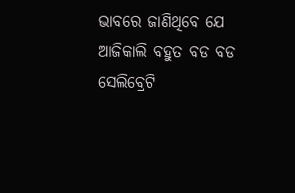ଭାବରେ ଜାଣିଥିବେ ଯେ ଆଜିକାଲି ବହୁତ ବଡ ବଡ ସେଲିବ୍ରେଟି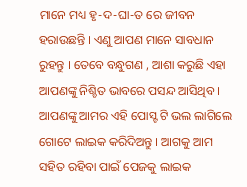ମାନେ ମଧ୍ୟ ହୃ-ଦ-ଘା-ତ ରେ ଜୀବନ ହରାଉଛନ୍ତି । ଏଣୁ ଆପଣ ମାନେ ସାବଧାନ ରୁହନ୍ତୁ । ତେବେ ବନ୍ଧୁଗଣ , ଆଶା କରୁଛି ଏହା ଆପଣଙ୍କୁ ନିଶ୍ଚିତ ଭାବରେ ପସନ୍ଦ ଆସିଥିବ । ଆପଣଙ୍କୁ ଆମର ଏହି ପୋସ୍ଟ ଟି ଭଲ ଲାଗିଲେ ଗୋଟେ ଲାଇକ କରିଦିଅନ୍ତୁ । ଆଗକୁ ଆମ ସହିତ ରହିବା ପାଇଁ ପେଜକୁ ଲାଇକ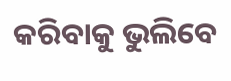କରିବାକୁ ଭୁଲିବେ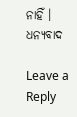ନାହିଁ । ଧନ୍ୟବାଦ

Leave a Reply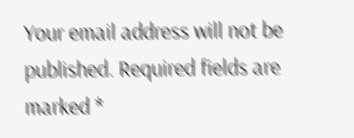Your email address will not be published. Required fields are marked *